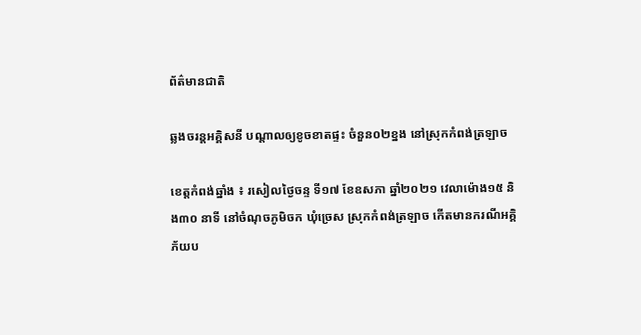ព័ត៌មានជាតិ

ឆ្លងចរន្តអគ្គិសនី បណ្ដាលឲ្យខូចខាតផ្ទះ ចំនួន០២ខ្នង នៅស្រុកកំពង់ត្រឡាច

ខេត្តកំពង់ឆ្នាំង ៖ រសៀលថ្ងៃចន្ទ ទី១៧ ខែឧសភា ឆ្នាំ២០២១ វេលាម៉ោង១៥ និង៣០ នាទី នៅចំណុចភូមិចក ឃុំច្រេស ស្រុកកំពង់ត្រឡាច កើតមានករណីអគ្គិភ័យប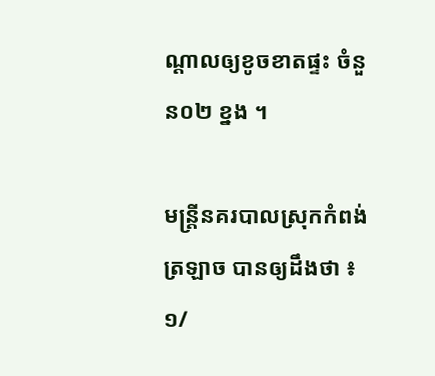ណ្ដាលឲ្យខូចខាតផ្ទះ ចំនួន០២ ខ្នង ។

មន្ត្រីនគរបាលស្រុកកំពង់ត្រឡាច បានឲ្យដឹងថា ៖ ១/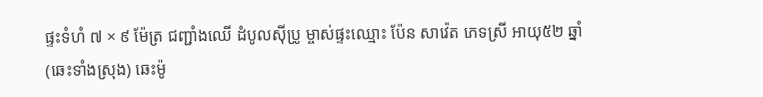ផ្ទះទំហំ ៧ × ៩ ម៉ែត្រ ជញ្ជាំងឈើ ដំបូលស៊ីប្រូ ម្ចាស់ផ្ទះឈ្មោះ ប៉ែន សាវ៉េត ភេទស្រី អាយុ៥២ ឆ្នាំ (ឆេះទាំងស្រុង) ឆេះម៉ូ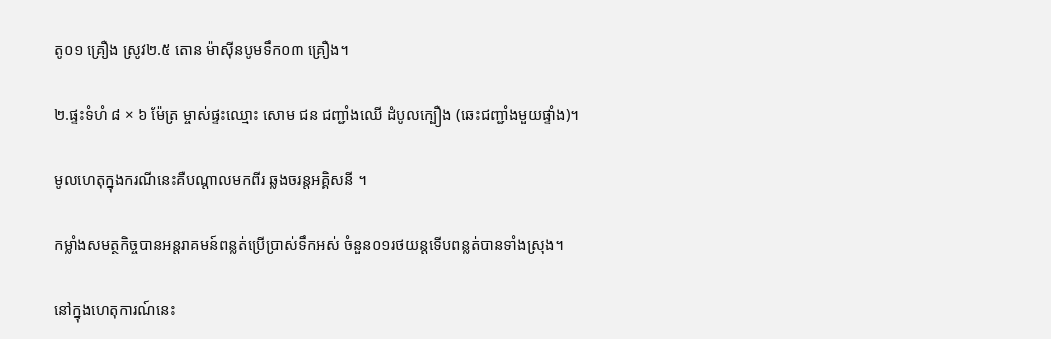តូ០១ គ្រឿង ស្រូវ២.៥ តោន ម៉ាស៊ីនបូមទឹក០៣ គ្រឿង។

២.ផ្ទះទំហំ ៨ × ៦ ម៉ែត្រ ម្ចាស់ផ្ទះឈ្មោះ សោម ជន ជញ្ជាំងឈើ ដំបូលក្បឿង (ឆេះជញ្ជាំងមួយផ្ទាំង)។

មូលហេតុក្នុងករណីនេះគឺបណ្តាលមកពីរ ឆ្លងចរន្តអគ្គិសនី ។

កម្លាំងសមត្ថកិច្ចបានអន្តរាគមន៍ពន្លត់ប្រើប្រាស់ទឹកអស់ ចំនួន០១រថយន្តទើបពន្លត់បានទាំងស្រុង។

នៅក្នុងហេតុការណ៍នេះ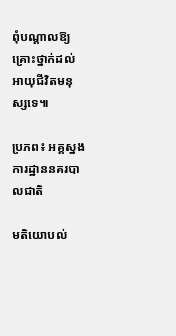ពុំបណ្ដាលឱ្យគ្រោះថ្នាក់ដល់អាយុជីវិតមនុស្សទេ៕

ប្រភព៖ អគ្គស្នងការដ្ឋាននគរបាលជាតិ

មតិយោបល់